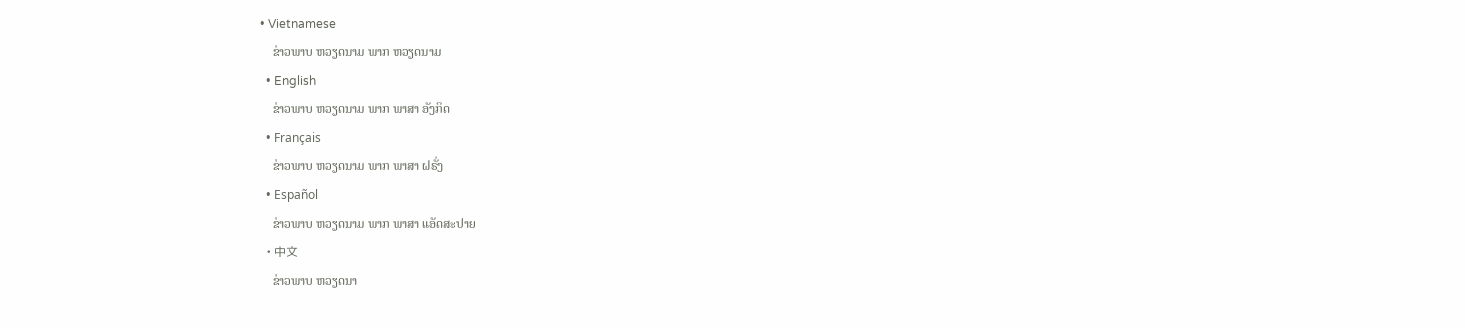• Vietnamese
    ຂ່າວພາບ ຫວຽດນາມ ພາກ ຫວຽດນາມ
  • English
    ຂ່າວພາບ ຫວຽດນາມ ພາກ ພາສາ ອັງກິດ
  • Français
    ຂ່າວພາບ ຫວຽດນາມ ພາກ ພາສາ ຝຣັ່ງ
  • Español
    ຂ່າວພາບ ຫວຽດນາມ ພາກ ພາສາ ແອັດສະປາຍ
  • 中文
    ຂ່າວພາບ ຫວຽດນາ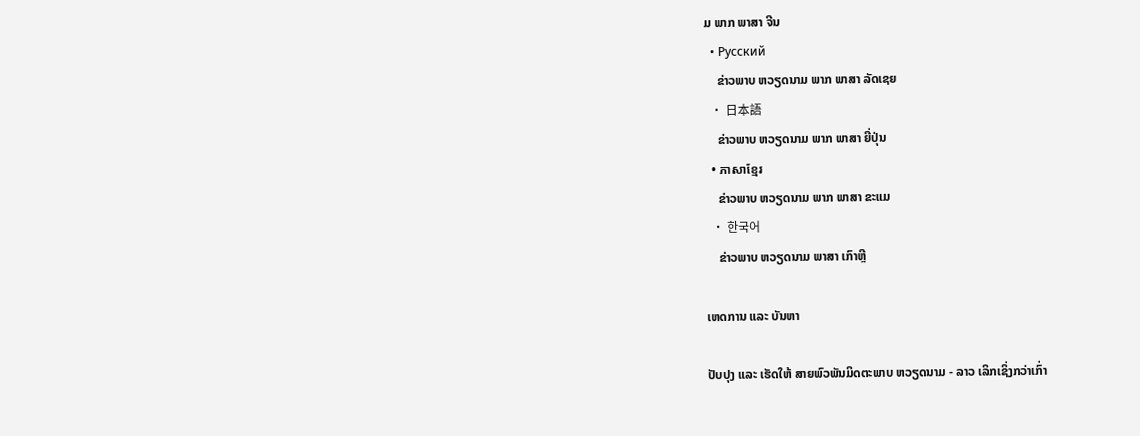ມ ພາກ ພາສາ ຈີນ
  • Русский
    ຂ່າວພາບ ຫວຽດນາມ ພາກ ພາສາ ລັດເຊຍ
  • 日本語
    ຂ່າວພາບ ຫວຽດນາມ ພາກ ພາສາ ຍີ່ປຸ່ນ
  • ភាសាខ្មែរ
    ຂ່າວພາບ ຫວຽດນາມ ພາກ ພາສາ ຂະແມ
  • 한국어
    ຂ່າວພາບ ຫວຽດນາມ ພາສາ ເກົາຫຼີ

ເຫດການ ແລະ ບັນຫາ

ປັບປຸງ ແລະ ເຮັດໃຫ້ ສາຍພົວພັນມິດຕະພາບ ຫວຽດນາມ - ລາວ ເລິກເຊິ່ງກວ່າເກົ່າ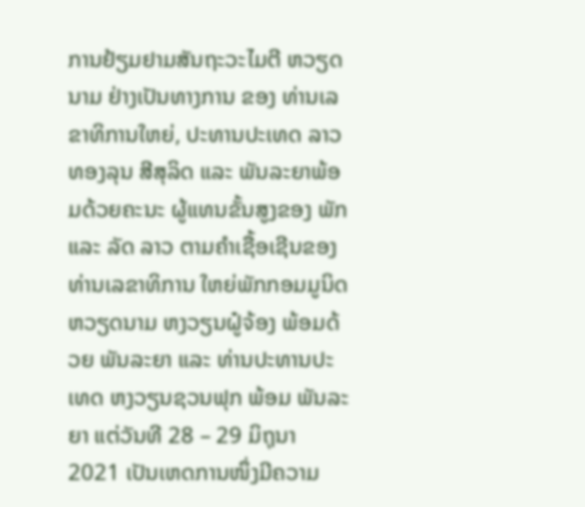ການຢ້ຽມຢາມສັນຖະວະໄມຕີ ຫວຽດນາມ ຢ່າງເປັນທາງການ ຂອງ ທ່ານເລຂາທິການໃຫຍ່, ປະທານປະເທດ ລາວ  ທອງລຸນ ສີສຸລິດ ແລະ ພັນລະຍາພ້ອມດ້ວຍຄະນະ ຜູ້ແທນຂັ້ນສູງຂອງ ພັກ ແລະ ລັດ ລາວ ຕາມຄຳເຊື້ອເຊີນຂອງທ່ານເລຂາທິການ ໃຫຍ່ພັກກອມມູນິດ ຫວຽດນາມ ຫງວຽນຝູ໋ຈ້ອງ ພ້ອມດ້ວຍ ພັນລະຍາ ແລະ ທ່ານປະທານປະເທດ ຫງວຽນຊວນຟຸກ ພ້ອມ ພັນລະຍາ ແຕ່ວັນທີ 28 – 29 ມິຖຸນາ 2021 ເປັນເຫດການໜຶ່ງມີຄວາມ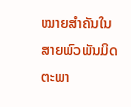ໝາຍສຳຄັນໃນສາຍພົວພັນມິດຕະພາ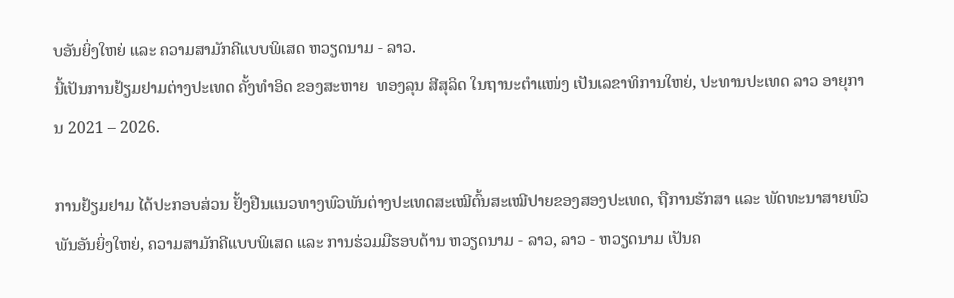ບອັນຍິ່ງໃຫຍ່ ແລະ ຄວາມສາມັກຄີແບບພິເສດ ຫວຽດນາມ - ລາວ.
ນີ້ເປັນການຢ້ຽມຢາມຕ່າງປະເທດ ຄັ້ງທຳອິດ ຂອງສະຫາຍ  ທອງລຸນ ສີສຸລິດ ໃນຖານະຕຳແໜ່ງ ເປັນເລຂາທິການໃຫຍ່, ປະທານປະເທດ ລາວ ອາຍຸການ 2021 – 2026.

ການຢ້ຽມຢາມ ໄດ້ປະກອບສ່ວນ ຢັ້ງຢືນແນວທາງພົວພັນຕ່າງປະເທດສະເໝີຕົ້ນສະເໝີປາຍຂອງສອງປະເທດ, ຖືການຮັກສາ ແລະ ພັດທະນາສາຍພົວພັນອັນຍິ່ງໃຫຍ່, ຄວາມສາມັກຄີແບບພິເສດ ແລະ ການຮ່ວມມືຮອບດ້ານ ຫວຽດນາມ - ລາວ, ລາວ - ຫວຽດນາມ ເປັນຄ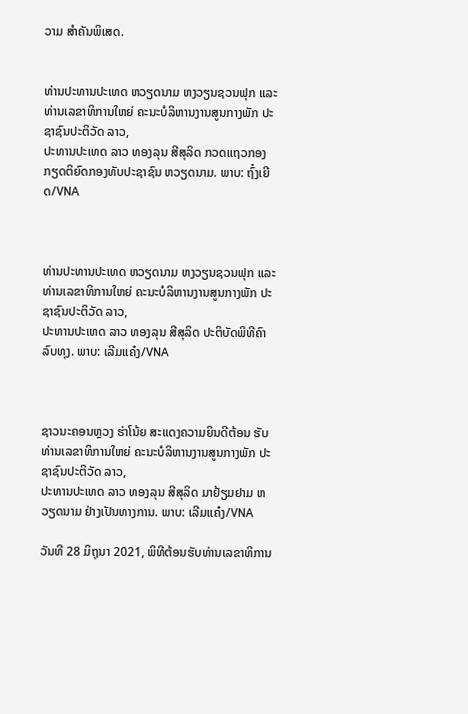ວາມ ສຳຄັນພິເສດ.


ທ່ານປະທານປະເທດ ຫວຽດນາມ ຫງວຽນຊວນຟຸກ ແລະ ທ່ານເລຂາທິການໃຫຍ່ ຄະນະບໍລິຫານງານສູນກາງພັກ ປະຊາຊົນປະຕິວັດ ລາວ,
ປະທານປະເທດ ລາວ ທອງລຸນ ສີສຸລິດ ກວດແຖວກອງກຽດຕິຍົດກອງທັບປະຊາຊົນ ຫວຽດນາມ. ພາບ: ຖົ໋ງເຍີດ/VNA



ທ່ານປະທານປະເທດ ຫວຽດນາມ ຫງວຽນຊວນຟຸກ ແລະ ທ່ານເລຂາທິການໃຫຍ່ ຄະນະບໍລິຫານງານສູນກາງພັກ ປະຊາຊົນປະຕິວັດ ລາວ,
ປະທານປະເທດ ລາວ ທອງລຸນ ສີສຸລິດ ປະຕິບັດພິທີຄົາລົບທຸງ. ພາບ: ເລີມແຄ໋ງ/VNA



ຊາວນະຄອນຫຼວງ ຮ່າໂນ້ຍ ສະແດງຄວາມຍິນດີຕ້ອນ ຮັບທ່ານເລຂາທິການໃຫຍ່ ຄະນະບໍລິຫານງານສູນກາງພັກ ປະຊາຊົນປະຕິວັດ ລາວ,
ປະທານປະເທດ ລາວ ທອງລຸນ ສີສຸລິດ ມາຢ້ຽມຢາມ ຫວຽດນາມ ຢ່າງເປັນທາງການ. ພາບ: ເລີມແຄ໋ງ/VNA

ວັນທີ 28 ມິຖຸນາ 2021, ພິທີຕ້ອນຮັບທ່ານເລຂາທິການ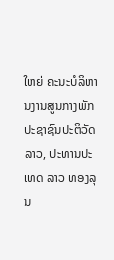ໃຫຍ່ ຄະນະບໍລິຫານງານສູນກາງພັກ ປະຊາຊົນປະຕິວັດ ລາວ, ປະທານປະເທດ ລາວ ທອງລຸນ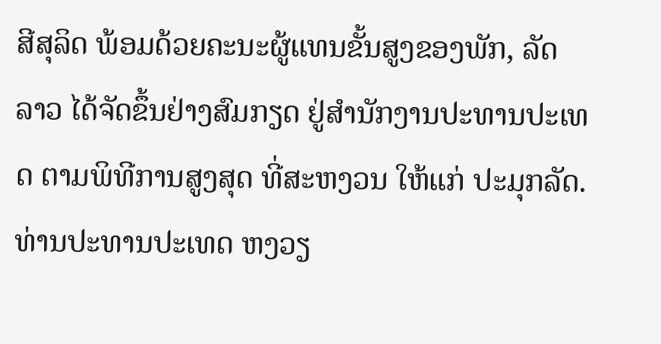ສີສຸລິດ ພ້ອມດ້ວຍຄະນະຜູ້ແທນຂັ້ນສູງຂອງພັກ, ລັດ ລາວ ໄດ້ຈັດຂຶ້ນຢ່າງສົມກຽດ ຢູ່ສຳນັກງານປະທານປະເທດ ຕາມພິທີການສູງສຸດ ທີ່ສະຫງວນ ໃຫ້ແກ່ ປະມຸກລັດ.  ທ່ານປະທານປະເທດ ຫງວຽ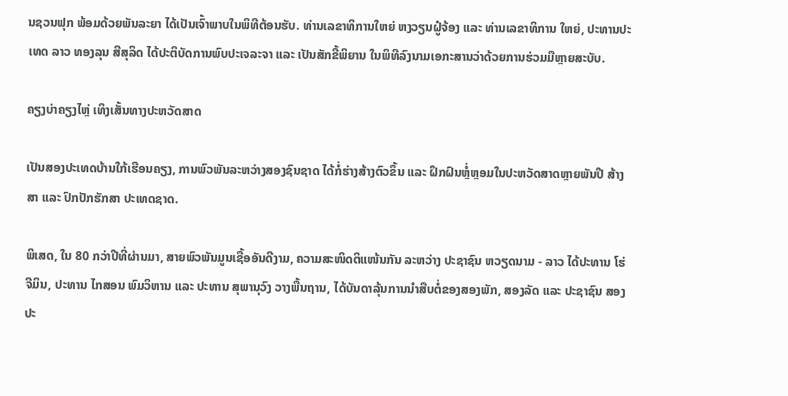ນຊວນຟຸກ ພ້ອມດ້ວຍພັນລະຍາ ໄດ້ເປັນເຈົ້າພາບໃນພິທີຕ້ອນຮັບ. ທ່ານເລຂາທິການໃຫຍ່ ຫງວຽນຝູ໋ຈ້ອງ ແລະ ທ່ານເລຂາທິການ ໃຫຍ່, ປະທານປະເທດ ລາວ ທອງລຸນ ສີສຸລິດ ໄດ້ປະຕິບັດການພົບປະເຈລະຈາ ແລະ ເປັນສັກຂີ້ພິຍານ ໃນພິທີລົງນາມເອກະສານວ່າດ້ວຍການຮ່ວມມືຫຼາຍສະບັບ.

ຄຽງບ່າຄຽງໄຫຼ່ ເທິງເສັ້ນທາງປະຫວັດສາດ

ເປັນສອງປະເທດບ້ານໃກ້ເຮືອນຄຽງ, ການພົວພັນລະຫວ່າງສອງຊົນຊາດ ໄດ້ກໍ່ຮ່າງສ້າງຕົວຂຶ້ນ ແລະ ຝຶກຝົນຫຼໍ່ຫຼອມໃນປະຫວັດສາດຫຼາຍພັນປີ ສ້າງສາ ແລະ ປົກປັກຮັກສາ ປະເທດຊາດ.

ພິເສດ, ໃນ 80 ກວ່າປີທີ່ຜ່ານມາ, ສາຍພົວພັນມູນເຊື້ອອັນດີງາມ, ຄວາມສະໜິດຕິແໜ້ນກັນ ລະຫວ່າງ ປະຊາຊົນ ຫວຽດນາມ - ລາວ ໄດ້ປະທານ ໂຮ່ຈີມິນ, ປະທານ ໄກສອນ ພົມວິຫານ ແລະ ປະທານ ສຸພານຸວົງ ວາງພື້ນຖານ, ໄດ້ບັນດາລຸ້ນການນຳສືບຕໍ່ຂອງສອງພັກ, ສອງລັດ ແລະ ປະຊາຊົນ ສອງປະ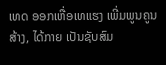ເທດ ອອກເຫື່ອເທແຮງ ເພີ່ມພູນຄູນສ້າງ, ໄດ້ກາຍ ເປັນຊັບສົມ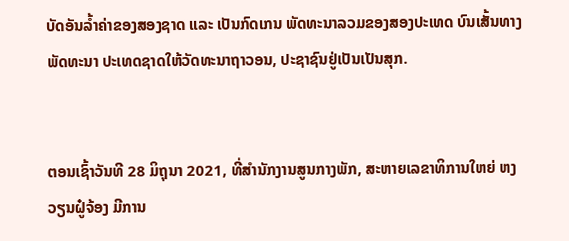ບັດອັນລ້ຳຄ່າຂອງສອງຊາດ ແລະ ເປັນກົດເກນ ພັດທະນາລວມຂອງສອງປະເທດ ບົນເສັ້ນທາງ ພັດທະນາ ປະເທດຊາດໃຫ້ວັດທະນາຖາວອນ, ປະຊາຊົນຢູ່ເປັນເປັນສຸກ.


ຕອນເຊົ້າວັນທີ 28 ມິຖຸນາ 2021, ທີ່ສຳນັກງານສູນກາງພັກ, ສະຫາຍເລຂາທິການໃຫຍ່ ຫງວຽນຝູ໋ຈ້ອງ ມີການ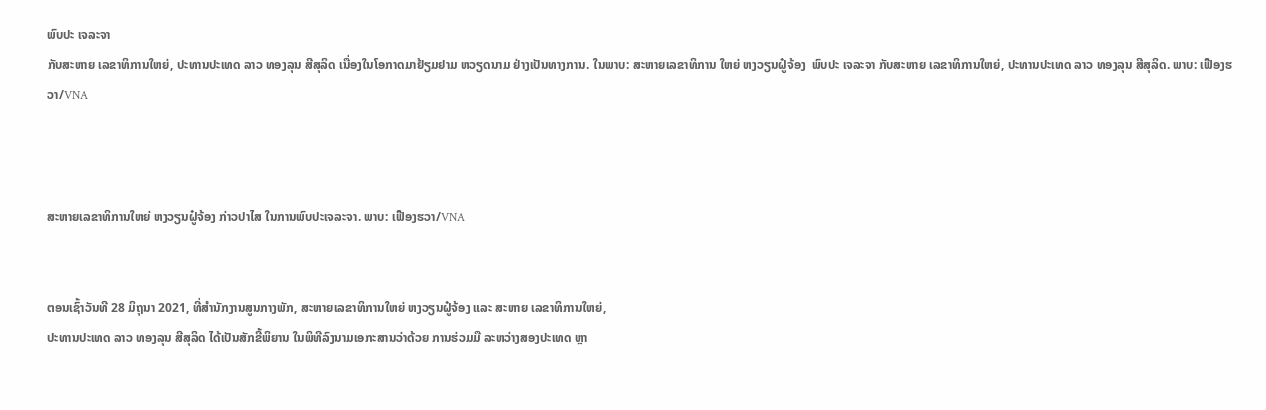ພົບປະ ເຈລະຈາ
ກັບສະຫາຍ ເລຂາທິການໃຫຍ່, ປະທານປະເທດ ລາວ ທອງລຸນ ສີສຸລິດ ເນື່ອງໃນໂອກາດມາຢ້ຽມຢາມ ຫວຽດນາມ ຢ່າງເປັນທາງການ. ໃນພາບ: ສະຫາຍເລຂາທິການ ໃຫຍ່ ຫງວຽນຝູ໋ຈ້ອງ  ພົບປະ ເຈລະຈາ ກັບສະຫາຍ ເລຂາທິການໃຫຍ່, ປະທານປະເທດ ລາວ ທອງລຸນ ສີສຸລິດ. ພາບ: ເຟືອງຮວາ/VNA



ສະຫາຍເລຂາທິການໃຫຍ່ ຫງວຽນຝູ໋ຈ້ອງ ກ່າວປາໄສ ໃນການພົບປະເຈລະຈາ. ພາບ: ເຟືອງຮວາ/VNA


ຕອນເຊົ້າວັນທີ 28 ມິຖຸນາ 2021, ທີ່ສຳນັກງານສູນກາງພັກ, ສະຫາຍເລຂາທິການໃຫຍ່ ຫງວຽນຝູ໋ຈ້ອງ ແລະ ສະຫາຍ ເລຂາທິການໃຫຍ່,
ປະທານປະເທດ ລາວ ທອງລຸນ ສີສຸລິດ ໄດ້ເປັນສັກຂີ້ພິຍານ ໃນພິທີລົງນາມເອກະສານວ່າດ້ວຍ ການຮ່ວມມື ລະຫວ່າງສອງປະເທດ ຫຼາ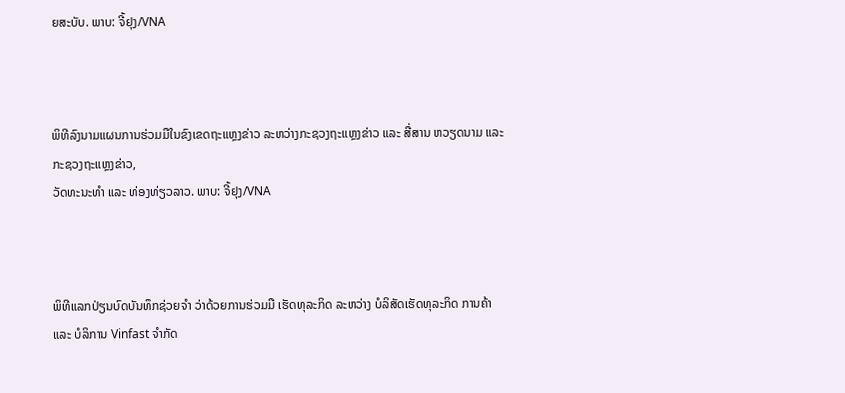ຍສະບັບ. ພາບ: ຈີ້ຢຸງ/VNA



ພິທີລົງນາມແຜນການຮ່ວມມືໃນຂົງເຂດຖະແຫຼງຂ່າວ ລະຫວ່າງກະຊວງຖະແຫຼງຂ່າວ ແລະ ສື່ສານ ຫວຽດນາມ ແລະ ກະຊວງຖະແຫຼງຂ່າວ,
ວັດທະນະທຳ ແລະ ທ່ອງທ່ຽວລາວ. ພາບ: ຈີ້ຢຸງ/VNA



ພິທີແລກປ່ຽນບົດບັນທຶກຊ່ວຍຈຳ ວ່າດ້ວຍການຮ່ວມມື ເຮັດທຸລະກິດ ລະຫວ່າງ ບໍລິສັດເຮັດທຸລະກິດ ການຄ້າ ແລະ ບໍລິການ Vinfast ຈຳກັດ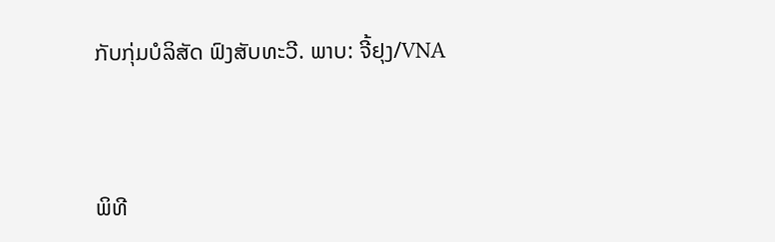ກັບກຸ່ມບໍລິສັດ ຟົງສັບທະວີ. ພາບ: ຈີ້ຢຸງ/VNA



ພິທີ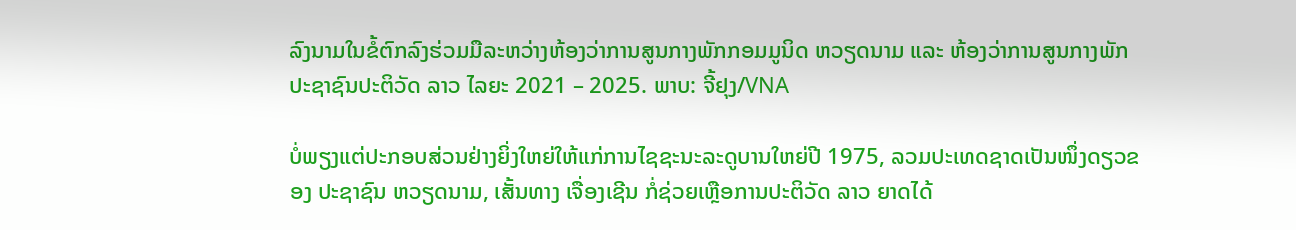ລົງນາມໃນຂໍ້ຕົກລົງຮ່ວມມືລະຫວ່າງຫ້ອງວ່າການສູນກາງພັກກອມມູນິດ ຫວຽດນາມ ແລະ ຫ້ອງວ່າການສູນກາງພັກ ປະຊາຊົນປະຕິວັດ ລາວ ໄລຍະ 2021 – 2025. ພາບ: ຈີ້ຢຸງ/VNA

ບໍ່ພຽງແຕ່ປະກອບສ່ວນຢ່າງຍິ່ງໃຫຍ່ໃຫ້ແກ່ການໄຊຊະນະລະດູບານໃຫຍ່ປີ 1975, ລວມປະເທດຊາດເປັນໜຶ່ງດຽວຂອງ ປະຊາຊົນ ຫວຽດນາມ, ເສັ້ນທາງ ເຈື່ອງເຊີນ ກໍ່ຊ່ວຍເຫຼືອການປະຕິວັດ ລາວ ຍາດໄດ້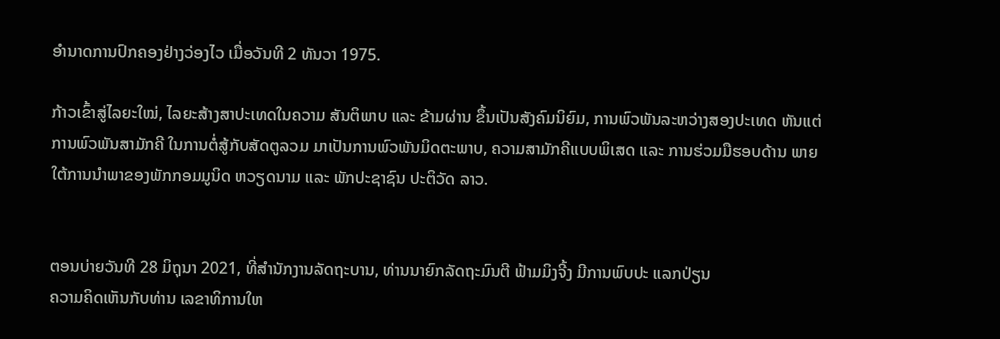ອຳນາດການປົກຄອງຢ່າງວ່ອງໄວ ເມື່ອວັນທີ 2 ທັນວາ 1975.

ກ້າວເຂົ້າສູ່ໄລຍະໃໝ່, ໄລຍະສ້າງສາປະເທດໃນຄວາມ ສັນຕິພາບ ແລະ ຂ້າມຜ່ານ ຂຶ້ນເປັນສັງຄົມນິຍົມ, ການພົວພັນລະຫວ່າງສອງປະເທດ ຫັນແຕ່ການພົວພັນສາມັກຄີ ໃນການຕໍ່ສູ້ກັບສັດຕູລວມ ມາເປັນການພົວພັນມິດຕະພາບ, ຄວາມສາມັກຄີແບບພິເສດ ແລະ ການຮ່ວມມືຮອບດ້ານ ພາຍໃຕ້ການນຳພາຂອງພັກກອມມູນິດ ຫວຽດນາມ ແລະ ພັກປະຊາຊົນ ປະຕິວັດ ລາວ.


ຕອນບ່າຍວັນທີ 28 ມິຖຸນາ 2021, ທີ່ສຳນັກງານລັດຖະບານ, ທ່ານນາຍົກລັດຖະມົນຕີ ຟ້າມມິງຈີ້ງ ມີການພົບປະ ແລກປ່ຽນ
ຄວາມຄິດເຫັນກັບທ່ານ ເລຂາທິການໃຫ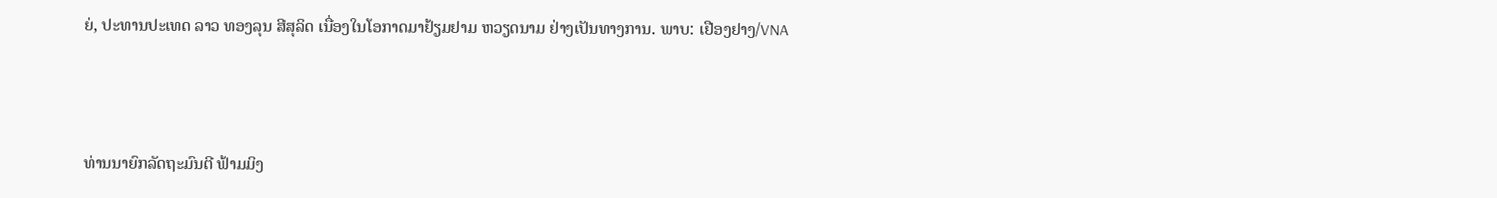ຍ່, ປະທານປະເທດ ລາວ ທອງລຸນ ສີສຸລິດ ເນື່ອງໃນໂອກາດມາຢ້ຽມຢາມ ຫວຽດນາມ ຢ່າງເປັນທາງການ. ພາບ: ເຢືອງຢາງ/VNA



ທ່ານນາຍົກລັດຖະມົນຕີ ຟ້າມມິງ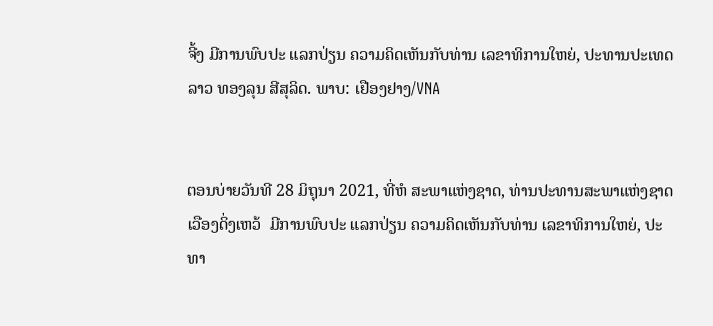ຈີ້ງ ມີການພົບປະ ແລກປ່ຽນ ຄວາມຄິດເຫັນກັບທ່ານ ເລຂາທິການໃຫຍ່, ປະທານປະເທດ ລາວ ທອງລຸນ ສີສຸລິດ. ພາບ: ເຢືອງຢາງ/VNA


ຕອນບ່າຍວັນທີ 28 ມິຖຸນາ 2021, ທີ່ຫໍ ສະພາແຫ່ງຊາດ, ທ່ານປະທານສະພາແຫ່ງຊາດ ເວືອງດິ່ງເຫວ້  ມີການພົບປະ ແລກປ່ຽນ ຄວາມຄິດເຫັນກັບທ່ານ ເລຂາທິການໃຫຍ່, ປະທາ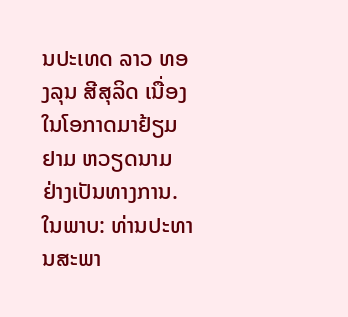ນປະເທດ ລາວ ທອງລຸນ ສີສຸລິດ ເນື່ອງໃນໂອກາດມາຢ້ຽມຢາມ ຫວຽດນາມ ຢ່າງເປັນທາງການ. ໃນພາບ: ທ່ານປະທານສະພາ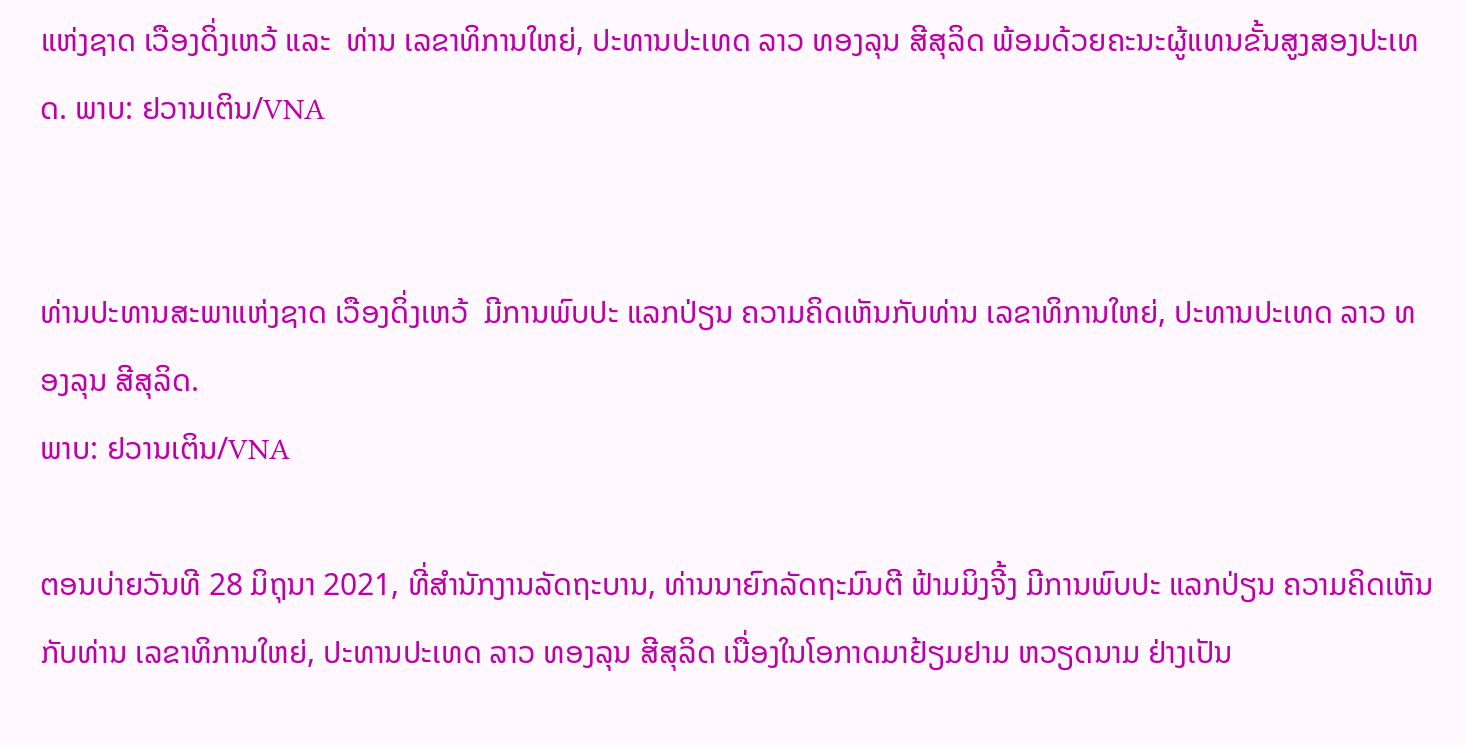ແຫ່ງຊາດ ເວືອງດິ່ງເຫວ້ ແລະ  ທ່ານ ເລຂາທິການໃຫຍ່, ປະທານປະເທດ ລາວ ທອງລຸນ ສີສຸລິດ ພ້ອມດ້ວຍຄະນະຜູ້ແທນຂັ້ນສູງສອງປະເທດ. ພາບ: ຢວານເຕິນ/VNA


ທ່ານປະທານສະພາແຫ່ງຊາດ ເວືອງດິ່ງເຫວ້  ມີການພົບປະ ແລກປ່ຽນ ຄວາມຄິດເຫັນກັບທ່ານ ເລຂາທິການໃຫຍ່, ປະທານປະເທດ ລາວ ທອງລຸນ ສີສຸລິດ.
ພາບ: ຢວານເຕິນ/VNA

ຕອນບ່າຍວັນທີ 28 ມິຖຸນາ 2021, ທີ່ສຳນັກງານລັດຖະບານ, ທ່ານນາຍົກລັດຖະມົນຕີ ຟ້າມມິງຈີ້ງ ມີການພົບປະ ແລກປ່ຽນ ຄວາມຄິດເຫັນກັບທ່ານ ເລຂາທິການໃຫຍ່, ປະທານປະເທດ ລາວ ທອງລຸນ ສີສຸລິດ ເນື່ອງໃນໂອກາດມາຢ້ຽມຢາມ ຫວຽດນາມ ຢ່າງເປັນ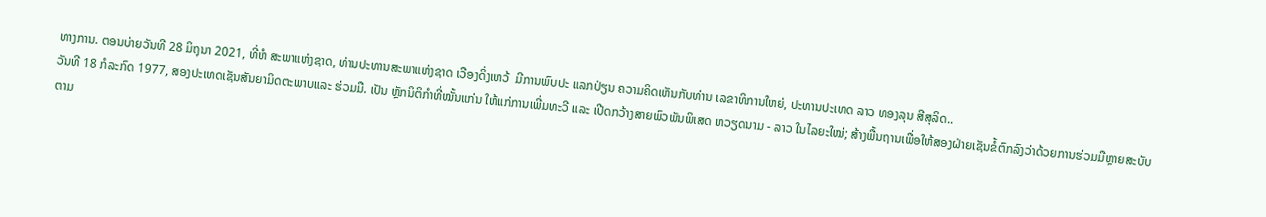ທາງການ. ຕອນບ່າຍວັນທີ 28 ມິຖຸນາ 2021, ທີ່ຫໍ ສະພາແຫ່ງຊາດ, ທ່ານປະທານສະພາແຫ່ງຊາດ ເວືອງດິ່ງເຫວ້  ມີການພົບປະ ແລກປ່ຽນ ຄວາມຄິດເຫັນກັບທ່ານ ເລຂາທິການໃຫຍ່, ປະທານປະເທດ ລາວ ທອງລຸນ ສີສຸລິດ..
ວັນທີ 18 ກໍລະກົດ 1977, ສອງປະເທດເຊັນສັນຍາມິດຕະພາບແລະ ຮ່ວມມື. ເປັນ ຫຼັກນິຕິກຳທີ່ໝັ້ນແກ່ນ ໃຫ້ແກ່ການເພີ່ມທະວີ ແລະ ເປີດກວ້າງສາຍພົວພັນພິເສດ ຫວຽດນາມ - ລາວ ໃນໄລຍະໃໝ່; ສ້າງພື້ນຖານເພື່ອໃຫ້ສອງຝ່າຍເຊັນຂໍ້ຕົກລົງວ່າດ້ວຍການຮ່ວມມືຫຼາຍສະບັບຕາມ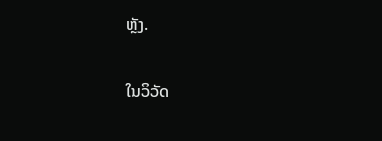ຫຼັງ.

ໃນວິວັດ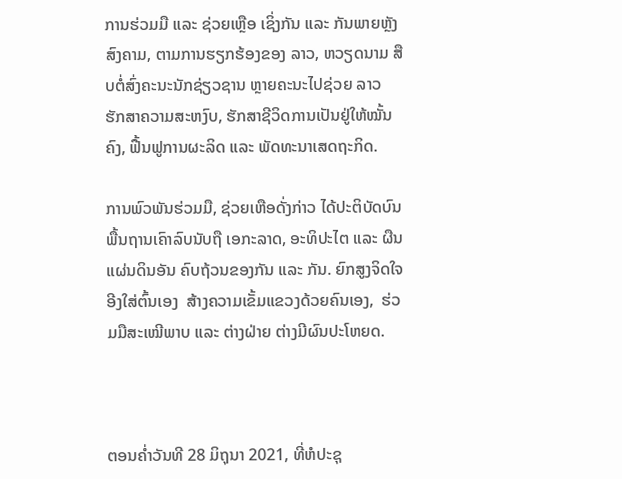ການຮ່ວມມື ແລະ ຊ່ວຍເຫຼືອ ເຊິ່ງກັນ ແລະ ກັນພາຍຫຼັງສົງຄາມ, ຕາມການຮຽກຮ້ອງຂອງ ລາວ, ຫວຽດນາມ ສືບຕໍ່ສົ່ງຄະນະນັກຊ່ຽວຊານ ຫຼາຍຄະນະໄປຊ່ວຍ ລາວ ຮັກສາຄວາມສະຫງົບ, ຮັກສາຊີວິດການເປັນຢູ່ໃຫ້ໝັ້ນຄົງ, ຟື້ນຟູການຜະລິດ ແລະ ພັດທະນາເສດຖະກິດ.

ການພົວພັນຮ່ວມມື, ຊ່ວຍເຫືອດັ່ງກ່າວ ໄດ້ປະຕິບັດບົນພື້ນຖານເຄົາລົບນັບຖື ເອກະລາດ, ອະທິປະໄຕ ແລະ ຜືນແຜ່ນດິນອັນ ຄົບຖ້ວນຂອງກັນ ແລະ ກັນ. ຍົກສູງຈິດໃຈ ອີງໃສ່ຕົ້ນເອງ  ສ້າງຄວາມເຂັ້ມແຂວງດ້ວຍຄົນເອງ,  ຮ່ວມມືສະເໝີພາບ ແລະ ຕ່າງຝ່າຍ ຕ່າງມີຜົນປະໂຫຍດ.



ຕອນຄ່ຳວັນທີ 28 ມິຖຸນາ 2021, ທີ່ຫໍປະຊຸ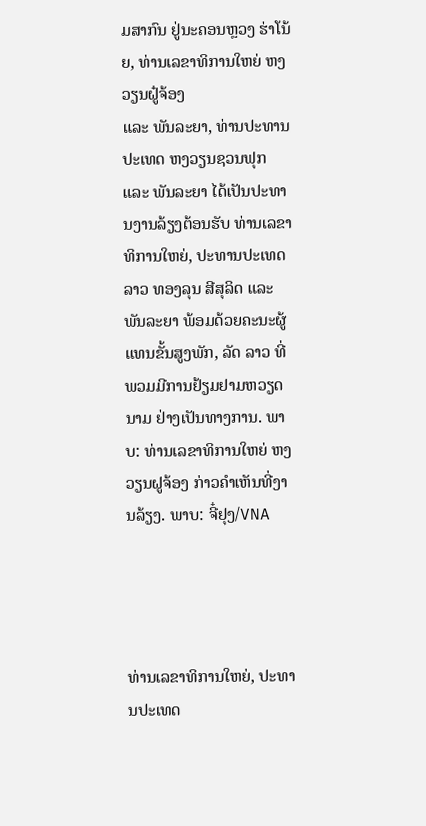ມສາກົນ ຢູ່ນະຄອນຫຼວງ ຮ່າໂນ້ຍ, ທ່ານເລຂາທິການໃຫຍ່ ຫງວຽນຝູ໋ຈ້ອງ
ແລະ ພັນລະຍາ, ທ່ານປະທານປະເທດ ຫງວຽນຊວນຟຸກ ແລະ ພັນລະຍາ ໄດ້ເປັນປະທານງານລ້ຽງຕ້ອນຮັບ ທ່ານເລຂາທິການໃຫຍ່, ປະທານປະເທດລາວ ທອງລຸນ ສີສຸລິດ ແລະ ພັນລະຍາ ພ້ອມດ້ວຍຄະນະຜູ້ແທນຂັ້ນສູງພັກ, ລັດ ລາວ ທີ່ພວມມີການຢ້ຽມຢາມຫວຽດນາມ ຢ່າງເປັນທາງການ. ພາບ: ທ່ານເລຂາທິການໃຫຍ່ ຫງວຽນຝູຈ້ອງ ກ່າວຄຳເຫັນທີ່ງານລ້ຽງ. ພາບ: ຈີ໋ຢຸງ/VNA




ທ່ານເລຂາທິການໃຫຍ່, ປະທານປະເທດ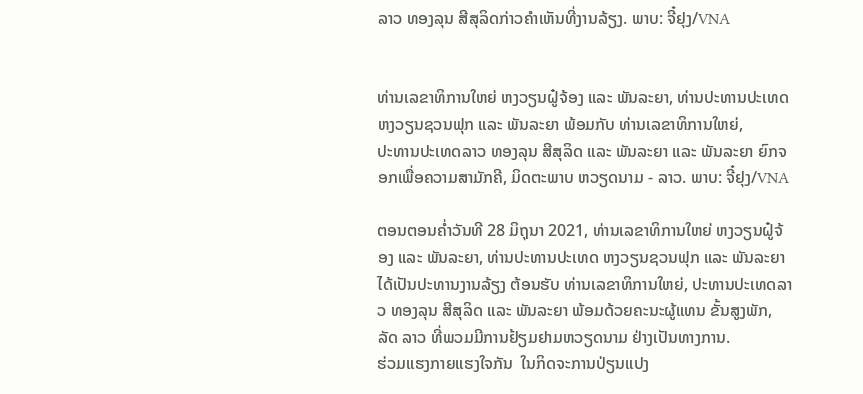ລາວ ທອງລຸນ ສີສຸລິດກ່າວຄຳເຫັນທີ່ງານລ້ຽງ. ພາບ: ຈີ໋ຢຸງ/VNA


ທ່ານເລຂາທິການໃຫຍ່ ຫງວຽນຝູ໋ຈ້ອງ ແລະ ພັນລະຍາ, ທ່ານປະທານປະເທດ ຫງວຽນຊວນຟຸກ ແລະ ພັນລະຍາ ພ້ອມກັບ ທ່ານເລຂາທິການໃຫຍ່,
ປະທານປະເທດລາວ ທອງລຸນ ສີສຸລິດ ແລະ ພັນລະຍາ ແລະ ພັນລະຍາ ຍົກຈອກເພື່ອຄວາມສາມັກຄີ, ມິດຕະພາບ ຫວຽດນາມ - ລາວ. ພາບ: ຈີ໋ຢຸງ/VNA

ຕອນຕອນຄ່ຳວັນທີ 28 ມິຖຸນາ 2021, ທ່ານເລຂາທິການໃຫຍ່ ຫງວຽນຝູ໋ຈ້ອງ ແລະ ພັນລະຍາ, ທ່ານປະທານປະເທດ ຫງວຽນຊວນຟຸກ ແລະ ພັນລະຍາ ໄດ້ເປັນປະທານງານລ້ຽງ ຕ້ອນຮັບ ທ່ານເລຂາທິການໃຫຍ່, ປະທານປະເທດລາວ ທອງລຸນ ສີສຸລິດ ແລະ ພັນລະຍາ ພ້ອມດ້ວຍຄະນະຜູ້ແທນ ຂັ້ນສູງພັກ, ລັດ ລາວ ທີ່ພວມມີການຢ້ຽມຢາມຫວຽດນາມ ຢ່າງເປັນທາງການ.
ຮ່ວມແຮງກາຍແຮງໃຈກັນ  ໃນກິດຈະການປ່ຽນແປງ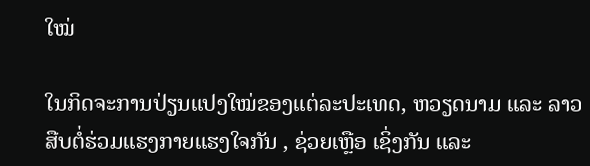ໃໝ່

ໃນກິດຈະການປ່ຽນແປງໃໝ່ຂອງແຕ່ລະປະເທດ, ຫວຽດນາມ ແລະ ລາວ ສືບຕໍ່ຮ່ວມແຮງກາຍແຮງໃຈກັນ , ຊ່ວຍເຫຼືອ ເຊິ່ງກັນ ແລະ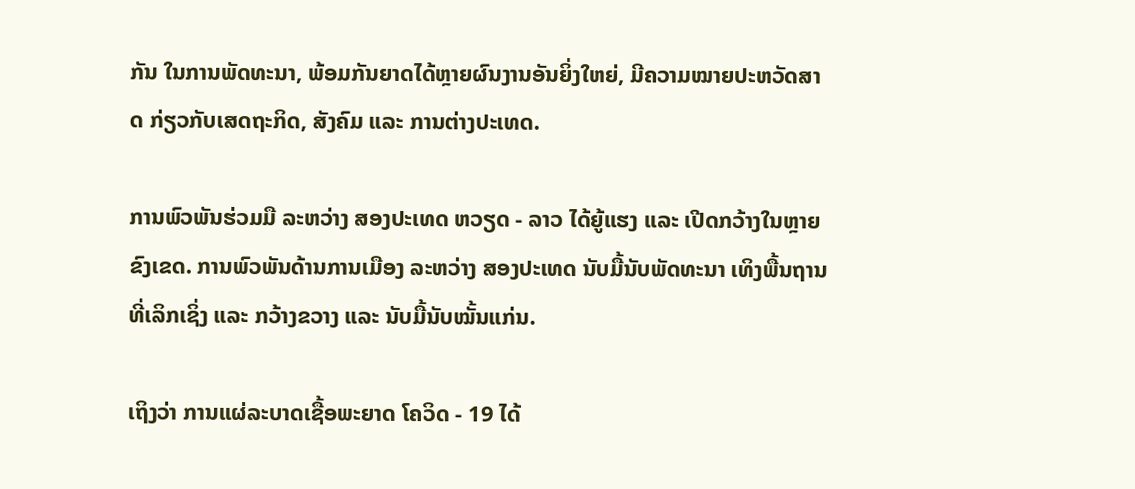ກັນ ໃນການພັດທະນາ, ພ້ອມກັນຍາດໄດ້ຫຼາຍຜົນງານອັນຍິ່ງໃຫຍ່, ມີຄວາມໝາຍປະຫວັດສາດ ກ່ຽວກັບເສດຖະກິດ, ສັງຄົມ ແລະ ການຕ່າງປະເທດ.

ການພົວພັນຮ່ວມມື ລະຫວ່າງ ສອງປະເທດ ຫວຽດ - ລາວ ໄດ້ຍູ້ແຮງ ແລະ ເປີດກວ້າງໃນຫຼາຍຂົງເຂດ. ການພົວພັນດ້ານການເມືອງ ລະຫວ່າງ ສອງປະເທດ ນັບມື້ນັບພັດທະນາ ເທິງພື້ນຖານທີ່ເລິກເຊິ່ງ ແລະ ກວ້າງຂວາງ ແລະ ນັບມື້ນັບໝັ້ນແກ່ນ.

ເຖິງວ່າ ການແຜ່ລະບາດເຊື້ອພະຍາດ ໂຄວິດ - 19 ໄດ້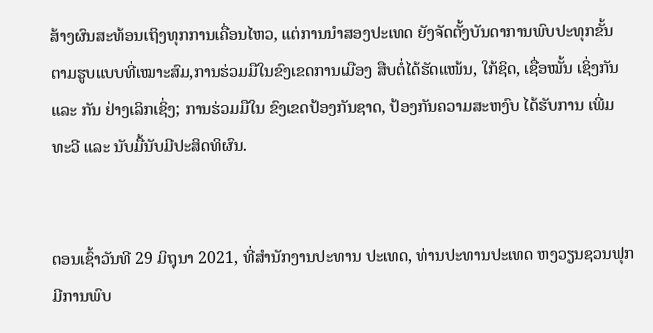ສ້າງຜົນສະທ້ອນເຖິງທຸກການເຄື່ອນໄຫວ, ແຕ່ການນຳສອງປະເທດ ຍັງຈັດຕັ້ງບັນດາການພົບປະທຸກຂັ້ນ ຕາມຮູບແບບທີ່ເໝາະສົມ,ການຮ່ວມມືໃນຂົງເຂດການເມືອງ ສືບຕໍ່ໄດ້ຮັດແໜ້ນ, ໃກ້ຊິດ, ເຊື່ອໝັ້ນ ເຊິ່ງກັນ ແລະ ກັນ ຢ່າງເລິກເຊິ່ງ; ການຮ່ວມມືໃນ ຂົງເຂດປ້ອງກັນຊາດ, ປ້ອງກັນຄວາມສະຫງົບ ໄດ້ຮັບການ ເພີ່ມທະວີ ແລະ ນັບມື້ນັບມີປະສິດທິຜົນ.


ຕອນເຊົ້າວັນທີ 29 ມິຖຸນາ 2021, ທີ່ສຳນັກງານປະທານ ປະເທດ, ທ່ານປະທານປະເທດ ຫງວຽນຊວນຟຸກ ມີການພົບ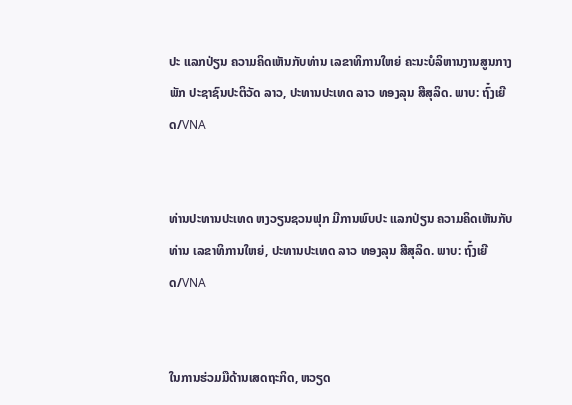ປະ ແລກປ່ຽນ ຄວາມຄິດເຫັນກັບທ່ານ ເລຂາທິການໃຫຍ່ ຄະນະບໍລິຫານງານສູນກາງພັກ ປະຊາຊົນປະຕິວັດ ລາວ, ປະທານປະເທດ ລາວ ທອງລຸນ ສີສຸລິດ. ພາບ: ຖົ໋ງເຍີດ/VNA


ທ່ານປະທານປະເທດ ຫງວຽນຊວນຟຸກ ມີການພົບປະ ແລກປ່ຽນ ຄວາມຄິດເຫັນກັບທ່ານ ເລຂາທິການໃຫຍ່, ປະທານປະເທດ ລາວ ທອງລຸນ ສີສຸລິດ. ພາບ: ຖົ໋ງເຍີດ/VNA


ໃນການຮ່ວມມືດ້ານເສດຖະກິດ, ຫວຽດ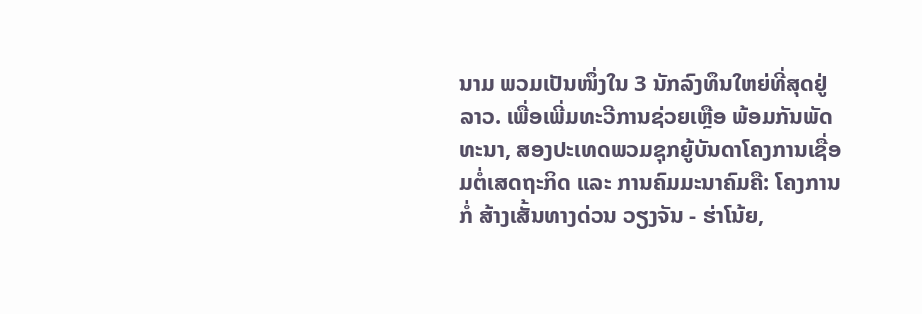ນາມ ພວມເປັນໜຶ່ງໃນ 3 ນັກລົງທຶນໃຫຍ່ທີ່ສຸດຢູ່ ລາວ. ເພື່ອເພີ່ມທະວີການຊ່ວຍເຫຼືອ ພ້ອມກັນພັດທະນາ, ສອງປະເທດພວມຊຸກຍູ້ບັນດາໂຄງການເຊື່ອມຕໍ່ເສດຖະກິດ ແລະ ການຄົມມະນາຄົມຄື: ໂຄງການກໍ່ ສ້າງເສັ້ນທາງດ່ວນ ວຽງຈັນ - ຮ່າໂນ້ຍ,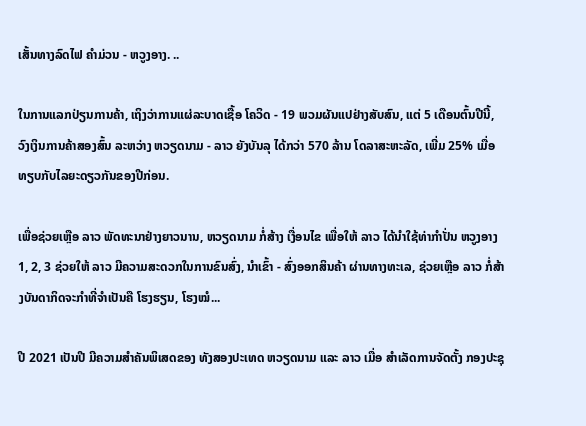ເສັ້ນທາງລົດໄຟ ຄຳມ່ວນ - ຫວູງອາງ. ..

ໃນການແລກປ່ຽນການຄ້າ, ເຖິງວ່າການແຜ່ລະບາດເຊື້ອ ໂຄວິດ - 19 ພວມຜັນແປຢ່າງສັບສົນ, ແຕ່ 5 ເດືອນຕົ້ນປີນີ້, ວົງເງິນການຄ້າສອງສົ້ນ ລະຫວ່າງ ຫວຽດນາມ - ລາວ ຍັງບັນລຸ ໄດ້ກວ່າ 570 ລ້ານ ໂດລາສະຫະລັດ, ເພີ່ມ 25% ເມື່ອທຽບກັບໄລຍະດຽວກັນຂອງປີກ່ອນ.

ເພື່ອຊ່ວຍເຫຼືອ ລາວ ພັດທະນາຢ່າງຍາວນານ, ຫວຽດນາມ ກໍ່ສ້າງ ເງື່ອນໄຂ ເພື່ອໃຫ້ ລາວ ໄດ້ນຳໃຊ້ທ່າກຳປັ່ນ ຫວູງອາງ 1, 2, 3 ຊ່ວຍໃຫ້ ລາວ ມີຄວາມສະດວກໃນການຂົນສົ່ງ, ນຳເຂົ້າ - ສົ່ງອອກສິນຄ້າ ຜ່ານທາງທະເລ, ຊ່ວຍເຫຼືອ ລາວ ກໍ່ສ້າງບັນດາກິດຈະກຳທີ່ຈຳເປັນຄື ໂຮງຮຽນ, ໂຮງໝໍ...

ປີ 2021 ເປັນປີ ມີຄວາມສຳຄັນພິເສດຂອງ ທັງສອງປະເທດ ຫວຽດນາມ ແລະ ລາວ ເມື່ອ ສຳເລັດການຈັດຕັ້ງ ກອງປະຊຸ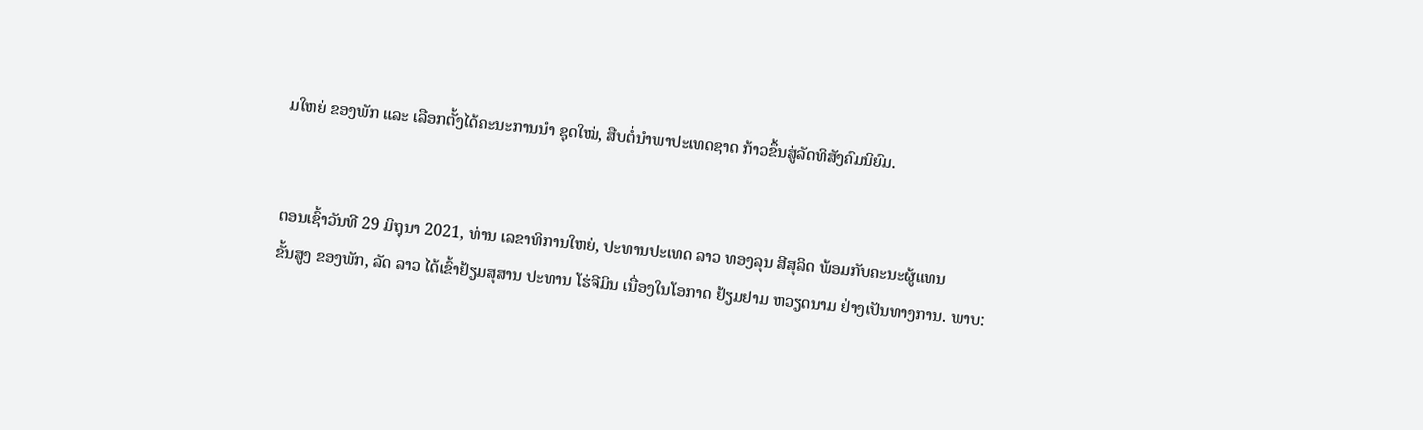ມໃຫຍ່ ຂອງພັກ ແລະ ເລືອກຕັ້ງໄດ້ຄະນະການນຳ ຊຸດໃໝ່, ສືບຕໍ່ນຳພາປະເທດຊາດ ກ້າວຂຶ້ນສູ່ລັດທິສັງຄົມນິຍົມ.


ຕອນເຊົ້າວັນທີ 29 ມິຖຸນາ 2021, ທ່ານ ເລຂາທິການໃຫຍ່, ປະທານປະເທດ ລາວ ທອງລຸນ ສີສຸລິດ ພ້ອມກັບຄະນະຜູ້ແທນ
ຂັ້ນສູງ ຂອງພັກ, ລັດ ລາວ ໄດ້ເຂົ້າຢ້ຽມສຸສານ ປະທານ ໂຮ່ຈີມິນ ເນື່ອງໃນໂອກາດ ຢ້ຽມຢາມ ຫວຽດນາມ ຢ່າງເປັນທາງການ. ພາບ: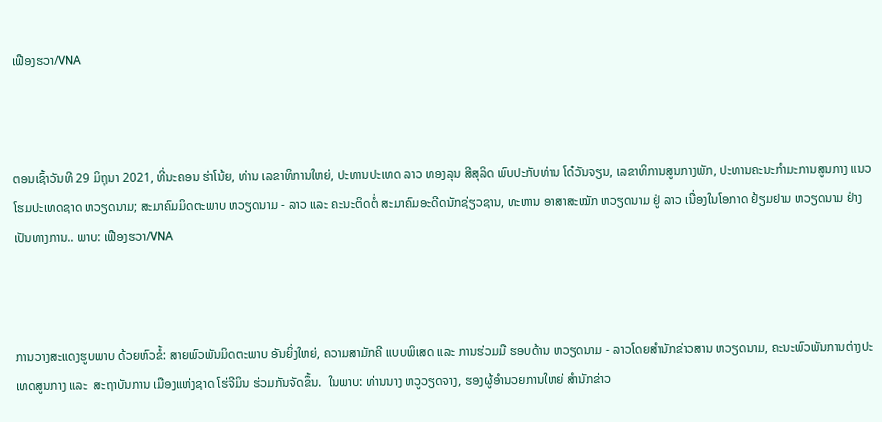ເຟືອງຮວາ/VNA



ຕອນເຊົ້າວັນທີ 29 ມິຖຸນາ 2021, ທີ່ນະຄອນ ຮ່າໂນ້ຍ, ທ່ານ ເລຂາທິການໃຫຍ່, ປະທານປະເທດ ລາວ ທອງລຸນ ສີສຸລິດ ພົບປະກັບທ່ານ ໂດ໋ວັນຈຽນ, ເລຂາທິການສູນກາງພັກ, ປະທານຄະນະກຳມະການສູນກາງ ແນວໂຮມປະເທດຊາດ ຫວຽດນາມ; ສະມາຄົມມິດຕະພາບ ຫວຽດນາມ - ລາວ ແລະ ຄະນະຕິດຕໍ່ ສະມາຄົມອະດີດນັກຊ່ຽວຊານ, ທະຫານ ອາສາສະໝັກ ຫວຽດນາມ ຢູ່ ລາວ ເນື່ອງໃນໂອກາດ ຢ້ຽມຢາມ ຫວຽດນາມ ຢ່າງເປັນທາງການ.. ພາບ: ເຟືອງຮວາ/VNA



ການວາງສະແດງຮູບພາບ ດ້ວຍຫົວຂໍ້: ສາຍພົວພັນມິດຕະພາບ ອັນຍິ່ງໃຫຍ່, ຄວາມສາມັກຄີ ແບບພິເສດ ແລະ ການຮ່ວມມື ຮອບດ້ານ ຫວຽດນາມ - ລາວໂດຍສຳນັກຂ່າວສານ ຫວຽດນາມ, ຄະນະພົວພັນການຕ່າງປະເທດສູນກາງ ແລະ  ສະຖາບັນການ ເມືອງແຫ່ງຊາດ ໂຮ່ຈີມິນ ຮ່ວມກັນຈັດຂຶ້ນ.  ໃນພາບ: ທ່ານນາງ ຫວູວຽດຈາງ, ຮອງຜູ້ອຳນວຍການໃຫຍ່ ສຳນັກຂ່າວ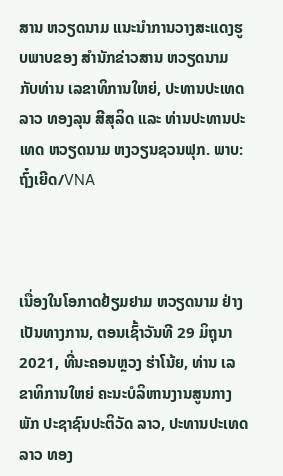ສານ ຫວຽດນາມ ແນະນຳການວາງສະແດງຮູບພາບຂອງ ສຳນັກຂ່າວສານ ຫວຽດນາມ ກັບທ່ານ ເລຂາທິການໃຫຍ່, ປະທານປະເທດ ລາວ ທອງລຸນ ສີສຸລິດ ແລະ ທ່ານປະທານປະເທດ ຫວຽດນາມ ຫງວຽນຊວນຟຸກ. ພາບ: ຖົ໋ງເຍີດ/VNA



ເນື່ອງໃນໂອກາດຢ້ຽມຢາມ ຫວຽດນາມ ຢ່າງເປັນທາງການ, ຕອນເຊົ້າວັນທີ 29 ມິຖຸນາ 2021, ທີ່ນະຄອນຫຼວງ ຮ່າໂນ້ຍ, ທ່ານ ເລຂາທິການໃຫຍ່ ຄະນະບໍລິຫານງານສູນກາງພັກ ປະຊາຊົນປະຕິວັດ ລາວ, ປະທານປະເທດ ລາວ ທອງ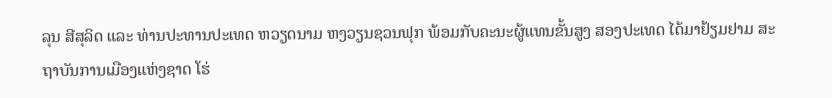ລຸນ ສີສຸລິດ ແລະ ທ່ານປະທານປະເທດ ຫວຽດນາມ ຫງວຽນຊວນຟຸກ ພ້ອມກັບຄະນະຜູ້ແທນຂັ້ນສູງ ສອງປະເທດ ໄດ້ມາຢ້ຽມຢາມ ສະຖາບັນການເມືອງແຫ່ງຊາດ ໂຮ່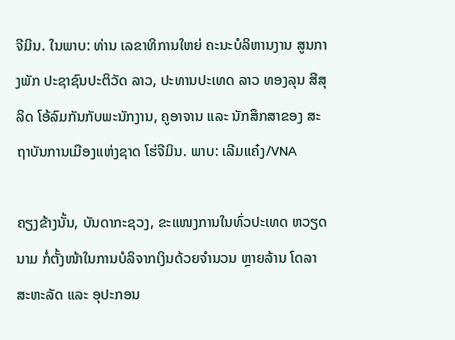ຈີມິນ. ໃນພາບ: ທ່ານ ເລຂາທິການໃຫຍ່ ຄະນະບໍລິຫານງານ ສູນກາງພັກ ປະຊາຊົນປະຕິວັດ ລາວ, ປະທານປະເທດ ລາວ ທອງລຸນ ສີສຸລິດ ໂອ້ລົມກັນກັບພະນັກງານ, ຄູອາຈານ ແລະ ນັກສຶກສາຂອງ ສະຖາບັນການເມືອງແຫ່ງຊາດ ໂຮ່ຈີມິນ. ພາບ: ເລີມແຄ໋ງ/VNA

ຄຽງຂ້າງນັ້ນ, ບັນດາກະຊວງ, ຂະແໜງການໃນທົ່ວປະເທດ ຫວຽດນາມ ກໍ່ຕັ້ງໜ້າໃນການບໍລິຈາກເງິນດ້ວຍຈຳນວນ ຫຼາຍລ້ານ ໂດລາສະຫະລັດ ແລະ ອຸປະກອນ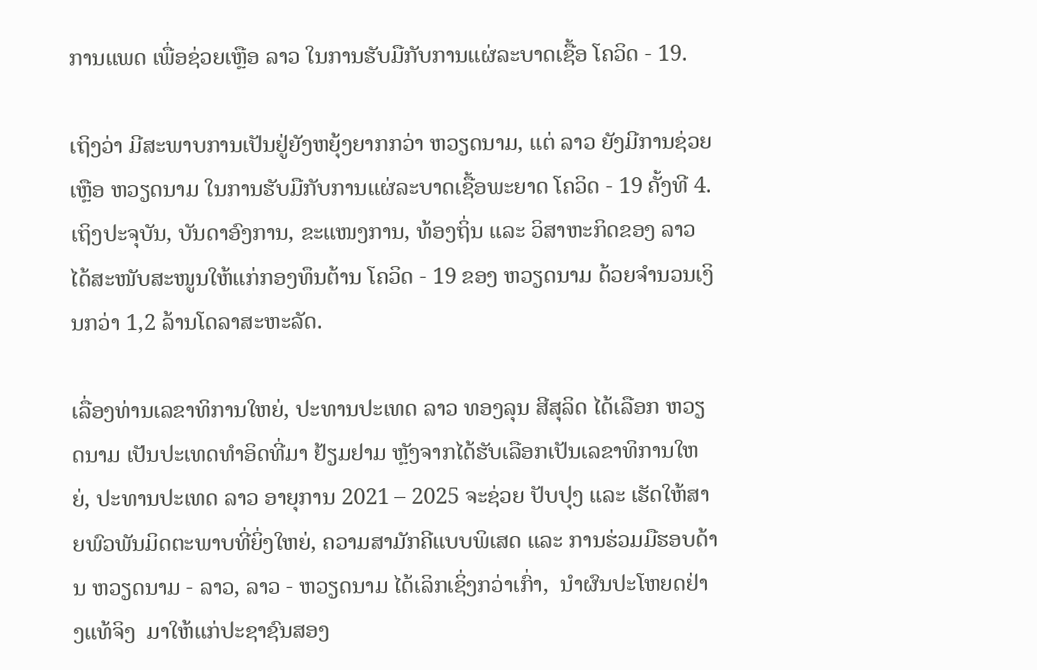ການແພດ ເພື່ອຊ່ວຍເຫຼືອ ລາວ ໃນການຮັບມືກັບການແຜ່ລະບາດເຊື້ອ ໂຄວິດ - 19.

ເຖິງວ່າ ມີສະພາບການເປັນຢູ່ຍັງຫຍຸ້ງຍາກກວ່າ ຫວຽດນາມ, ແຕ່ ລາວ ຍັງມີການຊ່ວຍເຫຼືອ ຫວຽດນາມ ໃນການຮັບມືກັບການແຜ່ລະບາດເຊື້ອພະຍາດ ໂຄວິດ - 19 ຄັ້ງທີ 4. ເຖິງປະຈຸບັນ, ບັນດາອົງການ, ຂະແໜງການ, ທ້ອງຖິ່ນ ແລະ ວິສາຫະກິດຂອງ ລາວ ໄດ້ສະໜັບສະໜູນໃຫ້ແກ່ກອງທຶນຕ້ານ ໂຄວິດ - 19 ຂອງ ຫວຽດນາມ ດ້ວຍຈຳນວນເງິນກວ່າ 1,2 ລ້ານໂດລາສະຫະລັດ.

ເລື່ອງທ່ານເລຂາທິການໃຫຍ່, ປະທານປະເທດ ລາວ ທອງລຸນ ສີສຸລິດ ໄດ້ເລືອກ ຫວຽດນາມ ເປັນປະເທດທຳອິດທີ່ມາ ຢ້ຽມຢາມ ຫຼັງຈາກໄດ້ຮັບເລືອກເປັນເລຂາທິການໃຫຍ່, ປະທານປະເທດ ລາວ ອາຍຸການ 2021 – 2025 ຈະຊ່ວຍ ປັບປຸງ ແລະ ເຮັດໃຫ້ສາຍພົວພັນມິດຕະພາບທີ່ຍິ່ງໃຫຍ່, ຄວາມສາມັກຄີແບບພິເສດ ແລະ ການຮ່ວມມືຮອບດ້ານ ຫວຽດນາມ - ລາວ, ລາວ - ຫວຽດນາມ ໄດ້ເລິກເຊິ່ງກວ່າເກົ່າ,  ນຳຜົນປະໂຫຍດຢ່າງແທ້ຈິງ  ມາໃຫ້ແກ່ປະຊາຊົນສອງ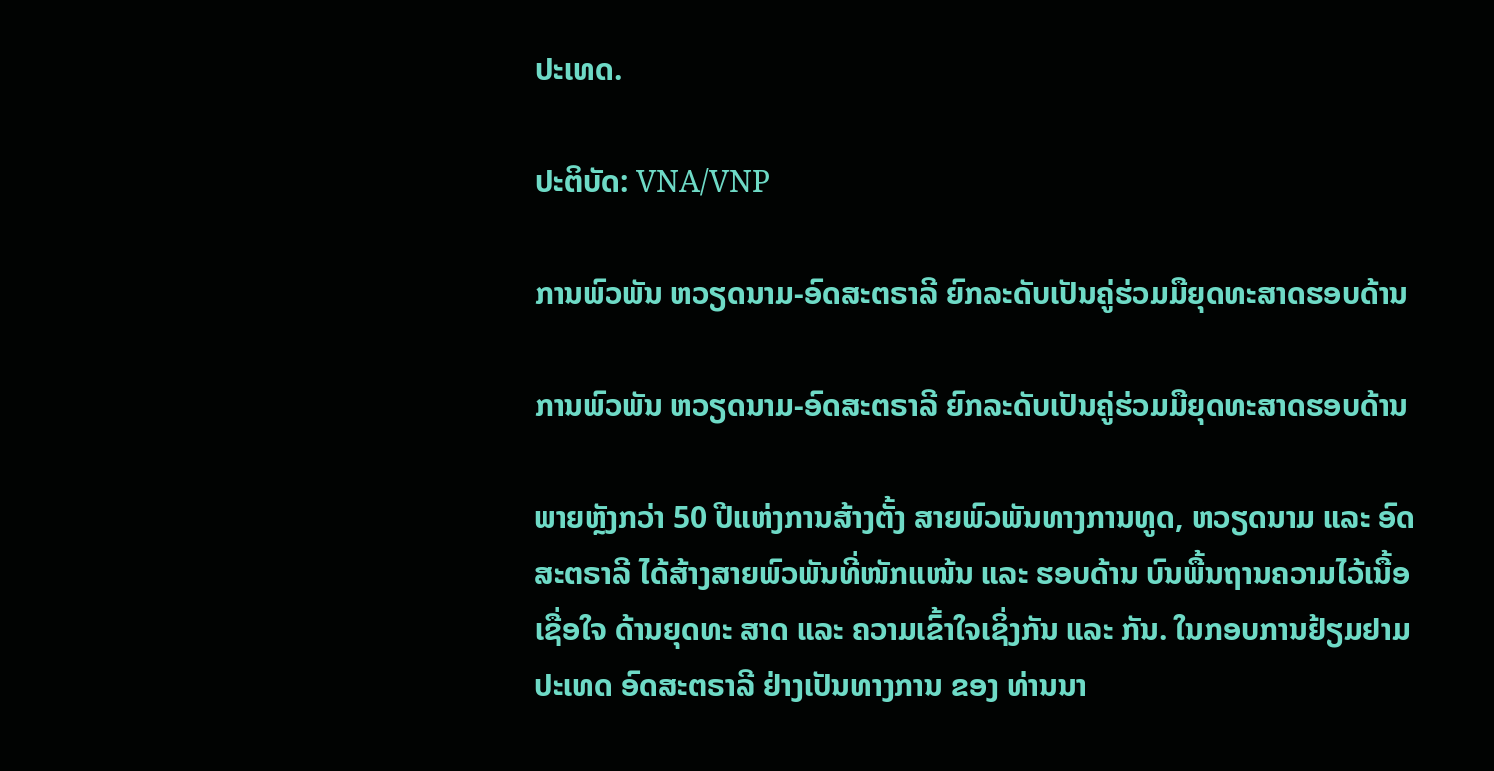ປະເທດ.

ປະຕິບັດ: VNA/VNP

ການພົວພັນ ຫວຽດນາມ-ອົດສະຕຣາລີ ຍົກລະດັບເປັນຄູ່ຮ່ວມມືຍຸດທະສາດຮອບດ້ານ

ການພົວພັນ ຫວຽດນາມ-ອົດສະຕຣາລີ ຍົກລະດັບເປັນຄູ່ຮ່ວມມືຍຸດທະສາດຮອບດ້ານ

ພາຍຫຼັງກວ່າ 50 ປີແຫ່ງການສ້າງຕັ້ງ ສາຍພົວພັນທາງການທູດ, ຫວຽດນາມ ແລະ ອົດສະຕຣາລີ ໄດ້ສ້າງສາຍພົວພັນທີ່ໜັກແໜ້ນ ແລະ ຮອບດ້ານ ບົນພື້ນຖານຄວາມໄວ້ເນື້ອເຊື່ອໃຈ ດ້ານຍຸດທະ ສາດ ແລະ ຄວາມເຂົ້າໃຈເຊິ່ງກັນ ແລະ ກັນ. ໃນກອບການຢ້ຽມຢາມ ປະເທດ ອົດສະຕຣາລີ ຢ່າງເປັນທາງການ ຂອງ ທ່ານນາ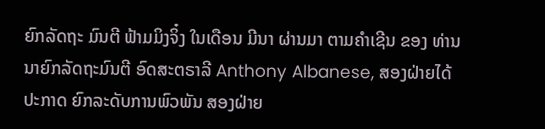ຍົກລັດຖະ ມົນຕີ ຟ້າມມິງຈິ໋ງ ໃນເດືອນ ມີນາ ຜ່ານມາ ຕາມຄຳເຊີນ ຂອງ ທ່ານນາຍົກລັດຖະມົນຕີ ອົດສະຕຣາລີ Anthony Albanese, ສອງຝ່າຍໄດ້ປະກາດ ຍົກລະດັບການພົວພັນ ສອງຝ່າຍ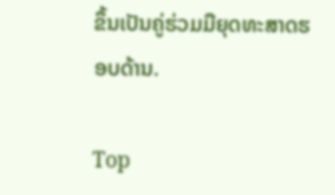ຂຶ້ນເປັນຄູ່ຮ່ວມມືຍຸດທະສາດຮອບດ້ານ.

Top